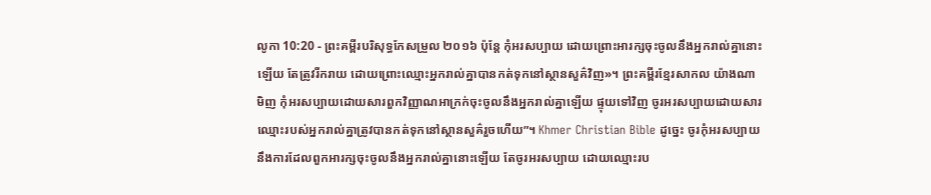លូកា 10:20 - ព្រះគម្ពីរបរិសុទ្ធកែសម្រួល ២០១៦ ប៉ុន្តែ កុំអរសប្បាយ ដោយព្រោះអារក្សចុះចូលនឹងអ្នករាល់គ្នានោះឡើយ តែត្រូវរីករាយ ដោយព្រោះឈ្មោះអ្នករាល់គ្នាបានកត់ទុកនៅស្ថានសួគ៌វិញ»។ ព្រះគម្ពីរខ្មែរសាកល យ៉ាងណាមិញ កុំអរសប្បាយដោយសារពួកវិញ្ញាណអាក្រក់ចុះចូលនឹងអ្នករាល់គ្នាឡើយ ផ្ទុយទៅវិញ ចូរអរសប្បាយដោយសារឈ្មោះរបស់អ្នករាល់គ្នាត្រូវបានកត់ទុកនៅស្ថានសួគ៌រួចហើយ”។ Khmer Christian Bible ដូច្នេះ ចូរកុំអរសប្បាយនឹងការដែលពួកអារក្សចុះចូលនឹងអ្នករាល់គ្នានោះឡើយ តែចូរអរសប្បាយ ដោយឈ្មោះរប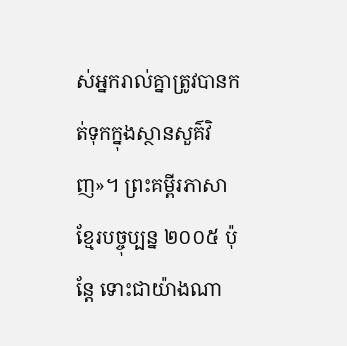ស់អ្នករាល់គ្នាត្រូវបានកត់ទុកក្នុងស្ថានសួគ៌វិញ»។ ព្រះគម្ពីរភាសាខ្មែរបច្ចុប្បន្ន ២០០៥ ប៉ុន្តែ ទោះជាយ៉ាងណា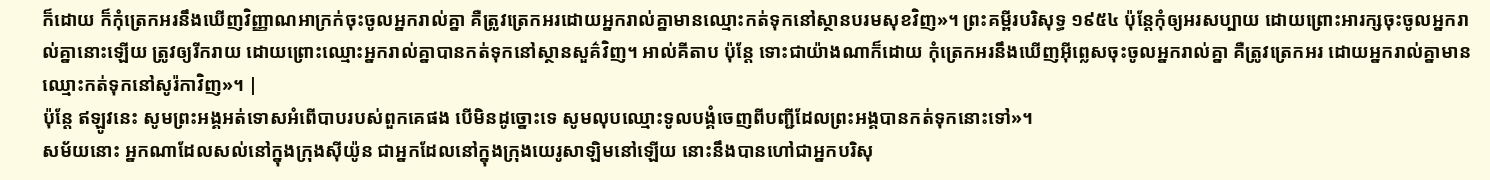ក៏ដោយ ក៏កុំត្រេកអរនឹងឃើញវិញ្ញាណអាក្រក់ចុះចូលអ្នករាល់គ្នា គឺត្រូវត្រេកអរដោយអ្នករាល់គ្នាមានឈ្មោះកត់ទុកនៅស្ថានបរមសុខវិញ»។ ព្រះគម្ពីរបរិសុទ្ធ ១៩៥៤ ប៉ុន្តែកុំឲ្យអរសប្បាយ ដោយព្រោះអារក្សចុះចូលអ្នករាល់គ្នានោះឡើយ ត្រូវឲ្យរីករាយ ដោយព្រោះឈ្មោះអ្នករាល់គ្នាបានកត់ទុកនៅស្ថានសួគ៌វិញ។ អាល់គីតាប ប៉ុន្តែ ទោះជាយ៉ាងណាក៏ដោយ កុំត្រេកអរនឹងឃើញអ៊ីព្លេសចុះចូលអ្នករាល់គ្នា គឺត្រូវត្រេកអរ ដោយអ្នករាល់គ្នាមានឈ្មោះកត់ទុកនៅសូរ៉កាវិញ»។ |
ប៉ុន្ដែ ឥឡូវនេះ សូមព្រះអង្គអត់ទោសអំពើបាបរបស់ពួកគេផង បើមិនដូច្នោះទេ សូមលុបឈ្មោះទូលបង្គំចេញពីបញ្ជីដែលព្រះអង្គបានកត់ទុកនោះទៅ»។
សម័យនោះ អ្នកណាដែលសល់នៅក្នុងក្រុងស៊ីយ៉ូន ជាអ្នកដែលនៅក្នុងក្រុងយេរូសាឡិមនៅឡើយ នោះនឹងបានហៅជាអ្នកបរិសុ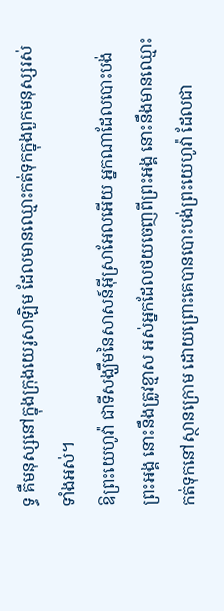ទ្ធ គឺមនុស្សនៅក្នុងក្រុងយេរូសាឡិម ដែលមានឈ្មោះកត់ទុកក្នុងពួកមនុស្សរស់ទាំងអស់។
ឱព្រះយេហូវ៉ា ជាទីសង្ឃឹមនៃសាសន៍អ៊ីស្រាអែលអើយ អ្នកណាដែលបោះបង់ព្រះអង្គ នោះនឹងត្រូវខ្មាស អស់អ្នកដែលថយចេញពីព្រះអង្គ នោះនឹងមានឈ្មោះកត់ទុកនៅស្ថានក្រោម ដោយព្រោះគេបានបោះបង់ព្រះយេហូវ៉ា ដែលជា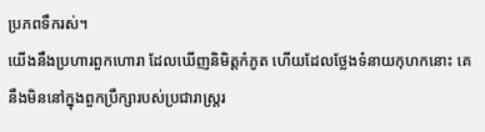ប្រភពទឹករស់។
យើងនឹងប្រហារពួកហោរា ដែលឃើញនិមិត្តកំភូត ហើយដែលថ្លែងទំនាយកុហកនោះ គេនឹងមិននៅក្នុងពួកប្រឹក្សារបស់ប្រជារាស្ត្ររ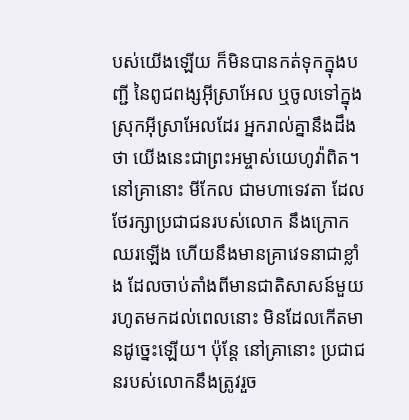បស់យើងឡើយ ក៏មិនបានកត់ទុកក្នុងបញ្ជី នៃពូជពង្សអ៊ីស្រាអែល ឬចូលទៅក្នុងស្រុកអ៊ីស្រាអែលដែរ អ្នករាល់គ្នានឹងដឹងថា យើងនេះជាព្រះអម្ចាស់យេហូវ៉ាពិត។
នៅគ្រានោះ មីកែល ជាមហាទេវតា ដែលថែរក្សាប្រជាជនរបស់លោក នឹងក្រោកឈរឡើង ហើយនឹងមានគ្រាវេទនាជាខ្លាំង ដែលចាប់តាំងពីមានជាតិសាសន៍មួយ រហូតមកដល់ពេលនោះ មិនដែលកើតមានដូច្នេះឡើយ។ ប៉ុន្ដែ នៅគ្រានោះ ប្រជាជនរបស់លោកនឹងត្រូវរួច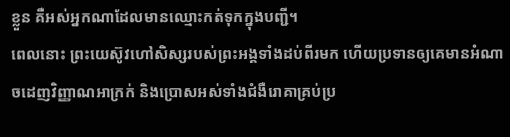ខ្លួន គឺអស់អ្នកណាដែលមានឈ្មោះកត់ទុកក្នុងបញ្ជី។
ពេលនោះ ព្រះយេស៊ូវហៅសិស្សរបស់ព្រះអង្គទាំងដប់ពីរមក ហើយប្រទានឲ្យគេមានអំណាចដេញវិញ្ញាណអាក្រក់ និងប្រោសអស់ទាំងជំងឺរោគាគ្រប់ប្រ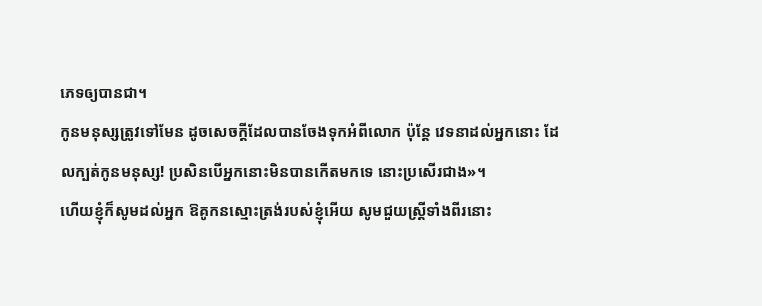ភេទឲ្យបានជា។
កូនមនុស្សត្រូវទៅមែន ដូចសេចក្តីដែលបានចែងទុកអំពីលោក ប៉ុន្តែ វេទនាដល់អ្នកនោះ ដែលក្បត់កូនមនុស្ស! ប្រសិនបើអ្នកនោះមិនបានកើតមកទេ នោះប្រសើរជាង»។
ហើយខ្ញុំក៏សូមដល់អ្នក ឱគូកនស្មោះត្រង់របស់ខ្ញុំអើយ សូមជួយស្ត្រីទាំងពីរនោះ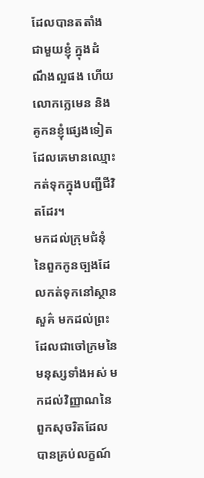ដែលបានតតាំងជាមួយខ្ញុំ ក្នុងដំណឹងល្អផង ហើយលោកក្លេមេន និងគូកនខ្ញុំផ្សេងទៀត ដែលគេមានឈ្មោះកត់ទុកក្នុងបញ្ជីជីវិតដែរ។
មកដល់ក្រុមជំនុំនៃពួកកូនច្បងដែលកត់ទុកនៅស្ថានសួគ៌ មកដល់ព្រះ ដែលជាចៅក្រមនៃមនុស្សទាំងអស់ មកដល់វិញ្ញាណនៃពួកសុចរិតដែលបានគ្រប់លក្ខណ៍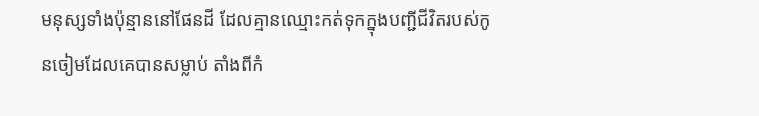មនុស្សទាំងប៉ុន្មាននៅផែនដី ដែលគ្មានឈ្មោះកត់ទុកក្នុងបញ្ជីជីវិតរបស់កូនចៀមដែលគេបានសម្លាប់ តាំងពីកំ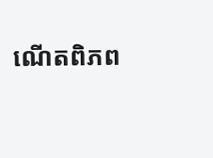ណើតពិភព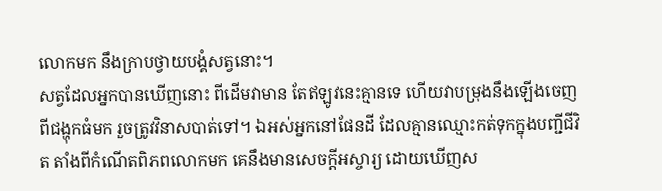លោកមក នឹងក្រាបថ្វាយបង្គំសត្វនោះ។
សត្វដែលអ្នកបានឃើញនោះ ពីដើមវាមាន តែឥឡូវនេះគ្មានទេ ហើយវាបម្រុងនឹងឡើងចេញពីជង្ហុកធំមក រួចត្រូវវិនាសបាត់ទៅ។ ឯអស់អ្នកនៅផែនដី ដែលគ្មានឈ្មោះកត់ទុកក្នុងបញ្ជីជីវិត តាំងពីកំណើតពិភពលោកមក គេនឹងមានសេចក្ដីអស្ចារ្យ ដោយឃើញស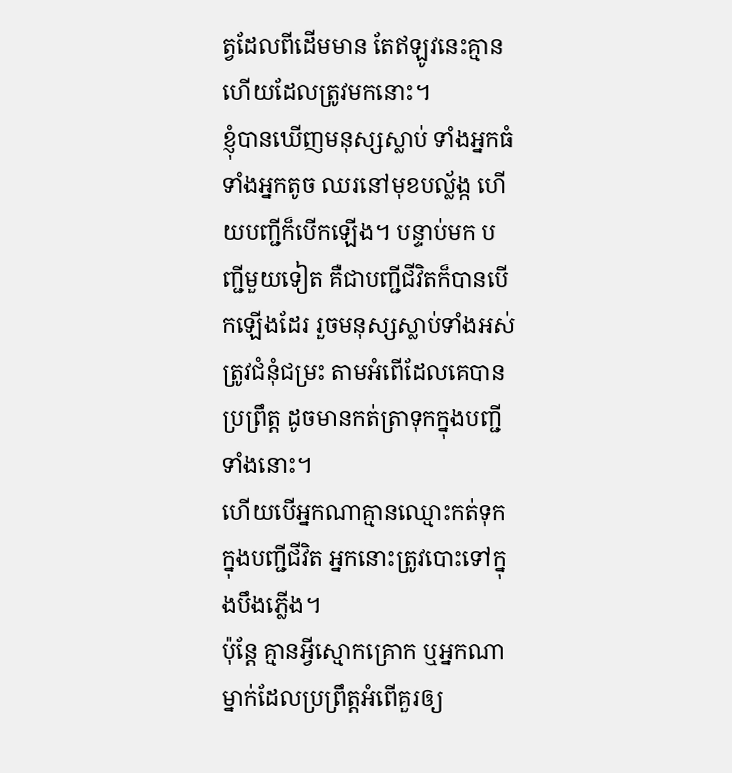ត្វដែលពីដើមមាន តែឥឡូវនេះគ្មាន ហើយដែលត្រូវមកនោះ។
ខ្ញុំបានឃើញមនុស្សស្លាប់ ទាំងអ្នកធំ ទាំងអ្នកតូច ឈរនៅមុខបល្ល័ង្ក ហើយបញ្ជីក៏បើកឡើង។ បន្ទាប់មក បញ្ជីមួយទៀត គឺជាបញ្ជីជីវិតក៏បានបើកឡើងដែរ រួចមនុស្សស្លាប់ទាំងអស់ត្រូវជំនុំជម្រះ តាមអំពើដែលគេបានប្រព្រឹត្ត ដូចមានកត់ត្រាទុកក្នុងបញ្ជីទាំងនោះ។
ហើយបើអ្នកណាគ្មានឈ្មោះកត់ទុកក្នុងបញ្ជីជីវិត អ្នកនោះត្រូវបោះទៅក្នុងបឹងភ្លើង។
ប៉ុន្តែ គ្មានអ្វីស្មោកគ្រោក ឬអ្នកណាម្នាក់ដែលប្រព្រឹត្តអំពើគួរឲ្យ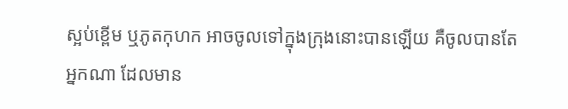ស្អប់ខ្ពើម ឬភូតកុហក អាចចូលទៅក្នុងក្រុងនោះបានឡើយ គឺចូលបានតែអ្នកណា ដែលមាន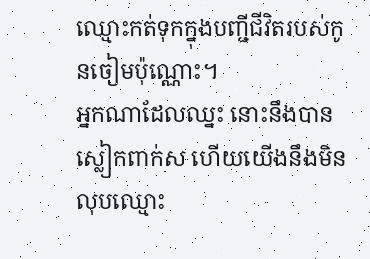ឈ្មោះកត់ទុកក្នុងបញ្ជីជីវិតរបស់កូនចៀមប៉ុណ្ណោះ។
អ្នកណាដែលឈ្នះ នោះនឹងបានស្លៀកពាក់ស ហើយយើងនឹងមិនលុបឈ្មោះ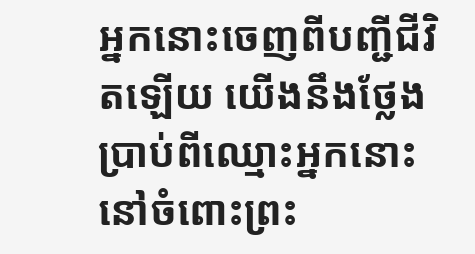អ្នកនោះចេញពីបញ្ជីជីវិតឡើយ យើងនឹងថ្លែងប្រាប់ពីឈ្មោះអ្នកនោះ នៅចំពោះព្រះ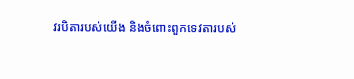វរបិតារបស់យើង និងចំពោះពួកទេវតារបស់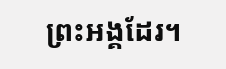ព្រះអង្គដែរ។